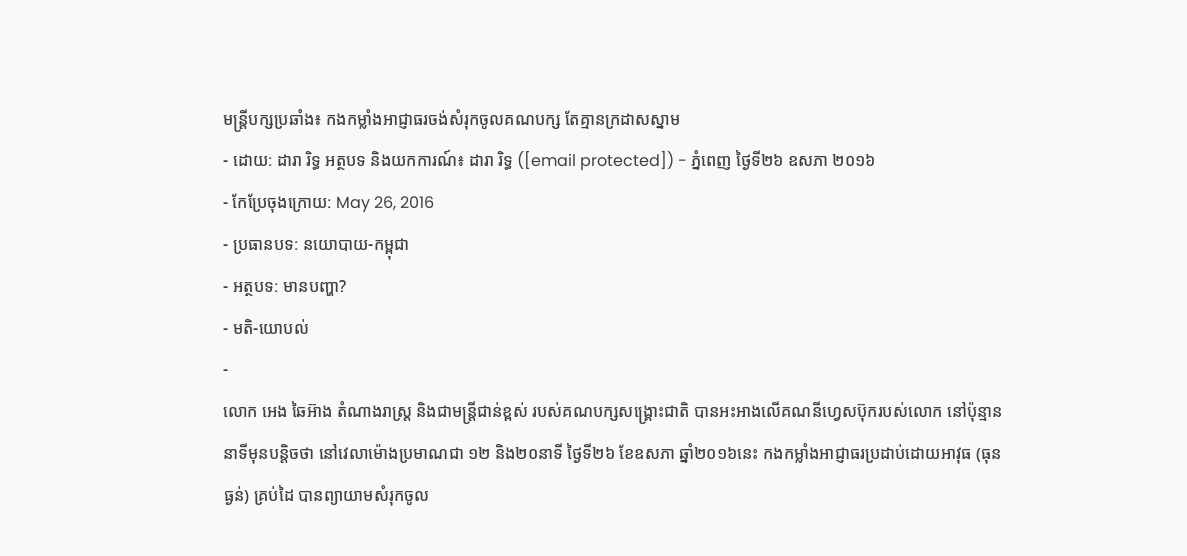មន្ត្រីបក្សប្រឆាំង៖ កងកម្លាំងអាជ្ញាធរចង់សំរុកចូលគណបក្ស តែគ្មានក្រដាសស្នាម
- ដោយ: ដារា រិទ្ធ អត្ថបទ និងយកការណ៍៖ ដារា រិទ្ធ ([email protected]) - ភ្នំពេញ ថ្ងៃទី២៦ ឧសភា ២០១៦
- កែប្រែចុងក្រោយ: May 26, 2016
- ប្រធានបទ: នយោបាយ-កម្ពុជា
- អត្ថបទ: មានបញ្ហា?
- មតិ-យោបល់
-
លោក អេង ឆៃអ៊ាង តំណាងរាស្ត្រ និងជាមន្ត្រីជាន់ខ្ពស់ របស់គណបក្សសង្គ្រោះជាតិ បានអះអាងលើគណនីហ្វេសប៊ុករបស់លោក នៅប៉ុន្មាននាទីមុនបន្តិចថា នៅវេលាម៉ោងប្រមាណជា ១២ និង២០នាទី ថ្ងៃទី២៦ ខែឧសភា ឆ្នាំ២០១៦នេះ កងកម្លាំងអាជ្ញាធរប្រដាប់ដោយអាវុធ (ធុនធ្ងន់) គ្រប់ដៃ បានព្យាយាមសំរុកចូល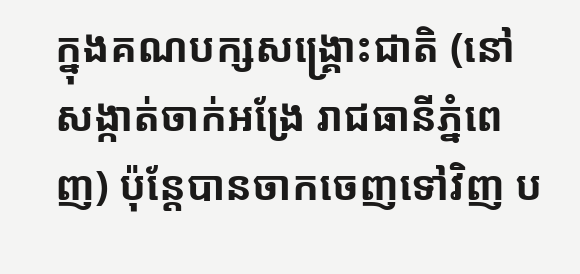ក្នុងគណបក្សសង្គ្រោះជាតិ (នៅសង្កាត់ចាក់អង្រែ រាជធានីភ្នំពេញ) ប៉ុន្តែបានចាកចេញទៅវិញ ប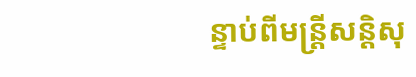ន្ទាប់ពីមន្ត្រីសន្តិសុ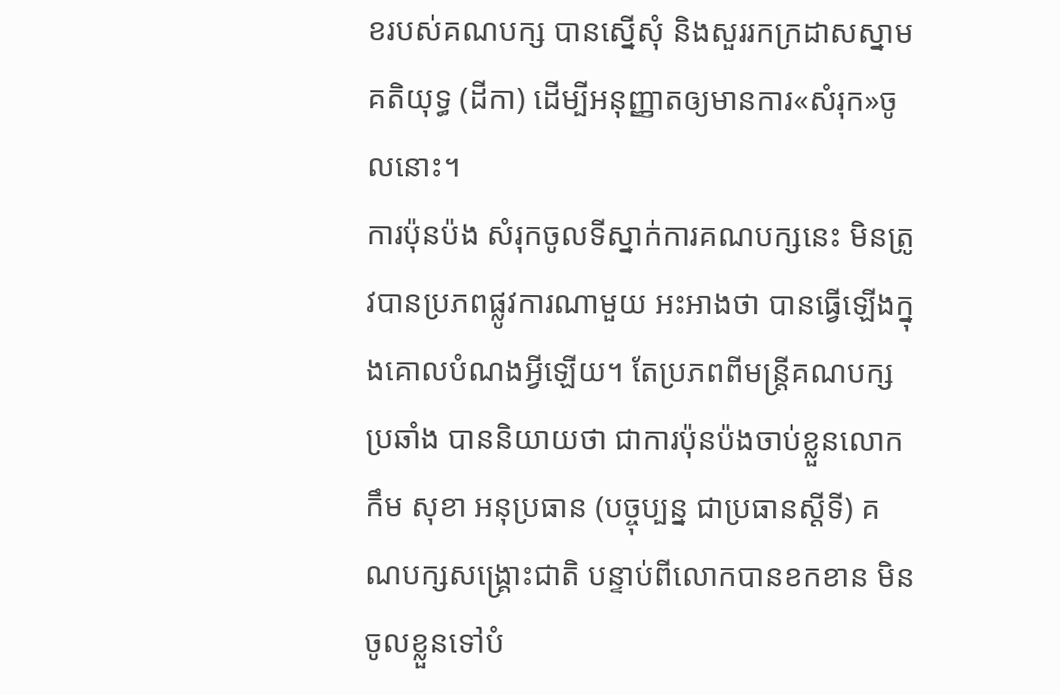ខរបស់គណបក្ស បានស្នើសុំ និងសួររកក្រដាសស្នាម គតិយុទ្ធ (ដីកា) ដើម្បីអនុញ្ញាតឲ្យមានការ«សំរុក»ចូលនោះ។
ការប៉ុនប៉ង សំរុកចូលទីស្នាក់ការគណបក្សនេះ មិនត្រូវបានប្រភពផ្លូវការណាមួយ អះអាងថា បានធ្វើឡើងក្នុងគោលបំណងអ្វីឡើយ។ តែប្រភពពីមន្ត្រីគណបក្សប្រឆាំង បាននិយាយថា ជាការប៉ុនប៉ងចាប់ខ្លួនលោក កឹម សុខា អនុប្រធាន (បច្ចុប្បន្ន ជាប្រធានស្ដីទី) គណបក្សសង្គ្រោះជាតិ បន្ទាប់ពីលោកបានខកខាន មិនចូលខ្លួនទៅបំ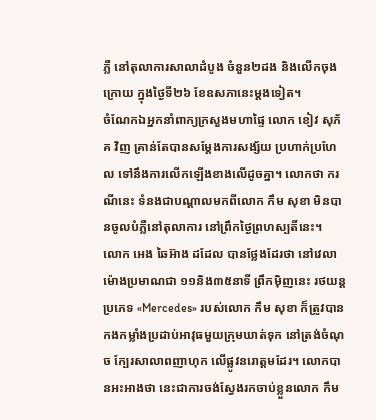ភ្លឺ នៅតុលាការសាលាដំបូង ចំនួន២ដង និងលើកចុងក្រោយ ក្នុងថ្ងៃទី២៦ ខែឧសភានេះម្ដងទៀត។
ចំណែកឯអ្នកនាំពាក្យក្រសួងមហាផ្ទៃ លោក ខៀវ សុភ័គ វិញ គ្រាន់តែបានសម្តែងការសង្ស័យ ប្រហាក់ប្រហែល ទៅនឹងការលើកឡើងខាងលើដូចគ្នា។ លោកថា ករណីនេះ ទំនងជាបណ្ដាលមកពីលោក កឹម សុខា មិនបានចូលបំភ្លឺនៅតុលាការ នៅព្រឹកថ្ងៃព្រហស្បតិ៍នេះ។
លោក អេង ឆៃអ៊ាង ដដែល បានថ្លែងដែរថា នៅវេលាម៉ោងប្រមាណជា ១១និង៣៥នាទី ព្រឹកម៉ិញនេះ រថយន្ដប្រភេទ «Mercedes» របស់លោក កឹម សុខា ក៏ត្រូវបានកងកម្លាំងប្រដាប់អាវុធមួយក្រុមឃាត់ទុក នៅត្រង់ចំណុច ក្បែរសាលាពញាហុក លើផ្លូវនរោត្តមដែរ។ លោកបានអះអាងថា នេះជាការចង់ស្វែងរកចាប់ខ្លួនលោក កឹម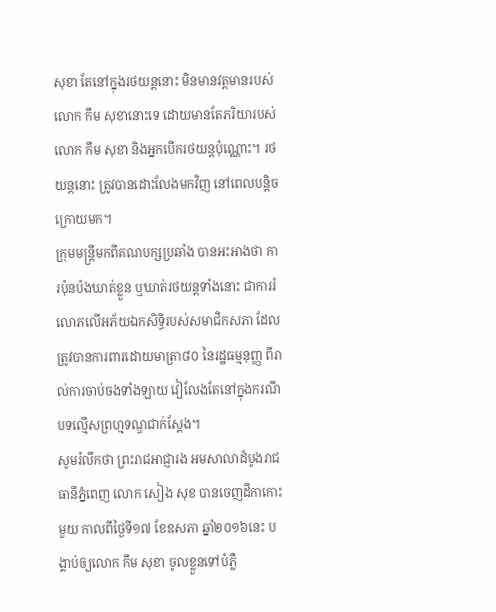សុខា តែនៅក្នុងរថយន្តនោះ មិនមានវត្តមានរបស់លោក កឹម សុខានោះទេ ដោយមានតែភរិយារបស់លោក កឹម សុខា និងអ្នកបើករថយន្តប៉ុណ្ណោះ។ រថយន្ដនោះ ត្រូវបានដោះលែងមកវិញ នៅពេលបន្តិចក្រោយមក។
ក្រុមមន្ត្រីមកពីគណបក្សប្រឆាំង បានអះអាងថា ការប៉ុនប៉ងឃាត់ខ្លួន ឬឃាត់រថយន្ដទាំងនោះ ជាការរំលោភលើអភ័យឯកសិទ្ធិរបស់សមាជិកសភា ដែលត្រូវបានការពារដោយមាត្រា៨០ នៃរដ្ឋធម្មនុញ្ញ ពីរាល់ការចាប់ចងទាំងឡាយ វៀលែងតែនៅក្នុងករណីបទល្មើសព្រហ្មទណ្ឌជាក់ស្ដែង។
សូមរំលឹកថា ព្រះរាជអាជ្ញារង អមសាលាដំបូងរាជធានីភ្នំពេញ លោក សៀង សុខ បានចេញដីកាកោះមួយ កាលពីថ្ងៃទី១៧ ខែឧសភា ឆ្នាំ២០១៦នេះ បង្គាប់ឲ្យលោក កឹម សុខា ចូលខ្លួនទៅបំភ្លឺ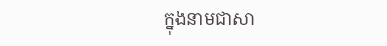ក្នុងនាមជាសា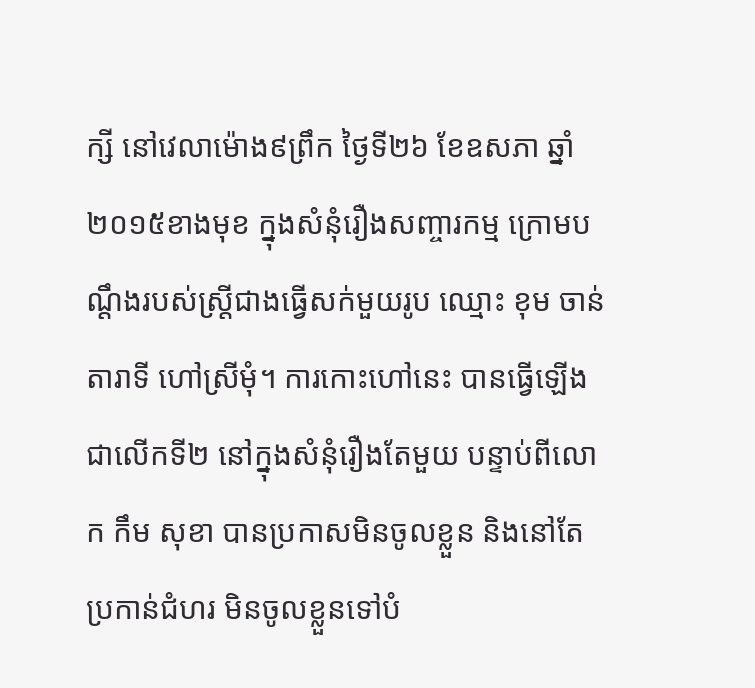ក្សី នៅវេលាម៉ោង៩ព្រឹក ថ្ងៃទី២៦ ខែឧសភា ឆ្នាំ២០១៥ខាងមុខ ក្នុងសំនុំរឿងសញ្ចារកម្ម ក្រោមបណ្ដឹងរបស់ស្ត្រីជាងធ្វើសក់មួយរូប ឈ្មោះ ខុម ចាន់តារាទី ហៅស្រីមុំ។ ការកោះហៅនេះ បានធ្វើឡើងជាលើកទី២ នៅក្នុងសំនុំរឿងតែមួយ បន្ទាប់ពីលោក កឹម សុខា បានប្រកាសមិនចូលខ្លួន និងនៅតែប្រកាន់ជំហរ មិនចូលខ្លួនទៅបំ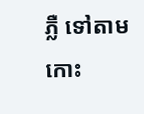ភ្លឺ ទៅតាមកោះ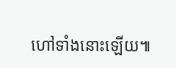ហៅទាំងនោះឡើយ៕